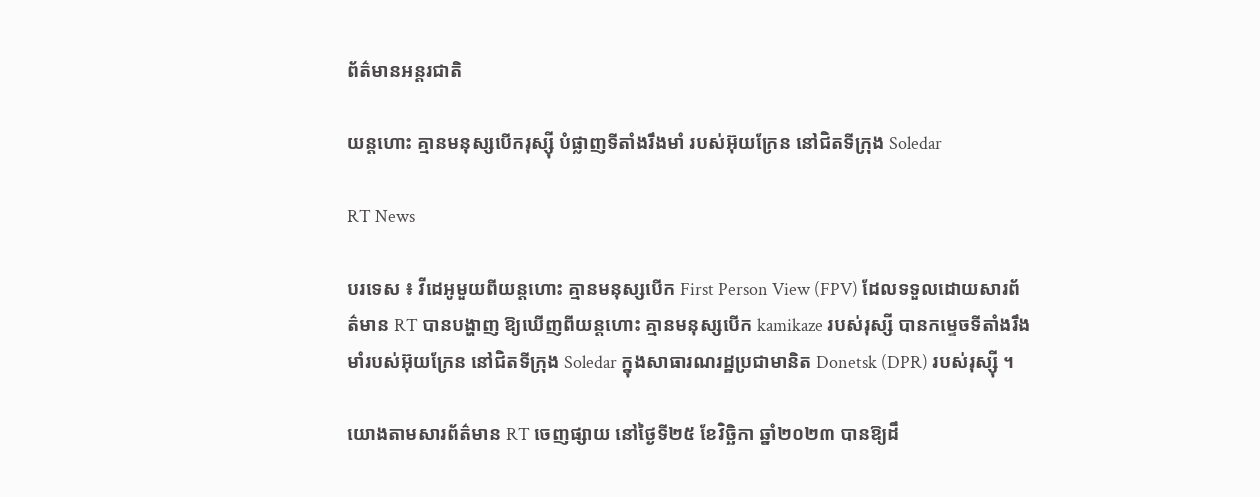ព័ត៌មានអន្តរជាតិ

យន្តហោះ គ្មានមនុស្សបើករុស្ស៊ី បំផ្លាញទីតាំងរឹងមាំ របស់អ៊ុយក្រែន នៅជិតទីក្រុង Soledar

RT News

បរទេស ៖ វីដេអូមួយពីយន្តហោះ គ្មានមនុស្សបើក First Person View (FPV) ដែលទទួលដោយសារព័ត៌មាន RT បានបង្ហាញ ឱ្យឃើញពីយន្តហោះ គ្មានមនុស្សបើក kamikaze របស់រុស្សី បានកម្ទេចទីតាំងរឹងមាំរបស់អ៊ុយក្រែន នៅជិតទីក្រុង Soledar ក្នុងសាធារណរដ្ឋប្រជាមានិត Donetsk (DPR) របស់រុស្ស៊ី ។

យោងតាមសារព័ត៌មាន RT ចេញផ្សាយ នៅថ្ងៃទី២៥ ខែវិច្ឆិកា ឆ្នាំ២០២៣ បានឱ្យដឹ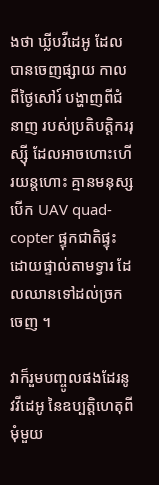ងថា ឃ្លីបវីដេអូ ដែលបានចេញផ្សាយ កាលពីថ្ងៃសៅរ៍ បង្ហាញពីជំនាញ របស់ប្រតិបត្តិកររុស្ស៊ី ដែលអាចហោះហើរយន្តហោះ គ្មានមនុស្សបើក UAV quad-copter ផ្ទុកជាតិផ្ទុះដោយផ្ទាល់តាមទ្វារ ដែលឈានទៅដល់ច្រកចេញ ។

វាក៏រួមបញ្ចូលផងដែរនូវវីដេអូ នៃឧប្បត្តិហេតុពីមុំមួយ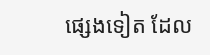ផ្សេងទៀត ដែល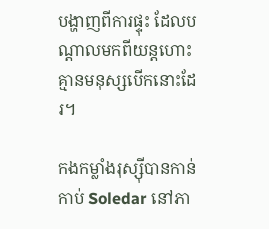បង្ហាញពីការផ្ទុះ ដែលបណ្តាលមកពីយន្តហោះគ្មានមនុស្សបើកនោះដែរ។

កងកម្លាំងរុស្ស៊ីបានកាន់កាប់ Soledar នៅភា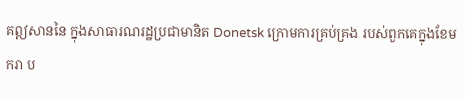គឦសាននៃ ក្នុងសាធារណរដ្ឋប្រជាមានិត Donetsk ក្រោមការគ្រប់គ្រង របស់ពួកគេក្នុងខែមករា ប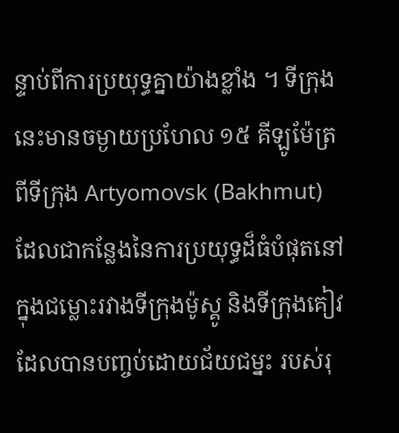ន្ទាប់ពីការប្រយុទ្ធគ្នាយ៉ាងខ្លាំង ។ ទីក្រុងនេះមានចម្ងាយប្រហែល ១៥ គីឡូម៉ែត្រពីទីក្រុង Artyomovsk (Bakhmut) ដែលជាកន្លែងនៃការប្រយុទ្ធដ៏ធំបំផុតនៅក្នុងជម្លោះរវាងទីក្រុងម៉ូស្គូ និងទីក្រុងគៀវ ដែលបានបញ្ចប់ដោយជ័យជម្នះ របស់រុ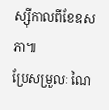ស្ស៊ីកាលពីខែឧសភា៕
ប្រែសម្រួលៈ ណៃ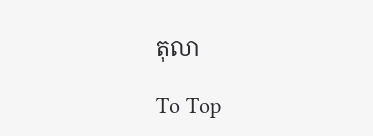តុលា

To Top